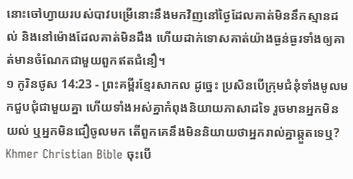នោះចៅហ្វាយរបស់បាវបម្រើនោះនឹងមកវិញនៅថ្ងៃដែលគាត់មិននឹកស្មានដល់ និងនៅម៉ោងដែលគាត់មិនដឹង ហើយដាក់ទោសគាត់យ៉ាងធ្ងន់ធ្ងរទាំងឲ្យគាត់មានចំណែកជាមួយពួកឥតជំនឿ។
១ កូរិនថូស 14:23 - ព្រះគម្ពីរខ្មែរសាកល ដូច្នេះ ប្រសិនបើក្រុមជំនុំទាំងមូលមកជួបជុំជាមួយគ្នា ហើយទាំងអស់គ្នាកំពុងនិយាយភាសាដទៃ រួចមានអ្នកមិនយល់ ឬអ្នកមិនជឿចូលមក តើពួកគេនឹងមិននិយាយថាអ្នករាល់គ្នាឆ្កួតទេឬ? Khmer Christian Bible ចុះបើ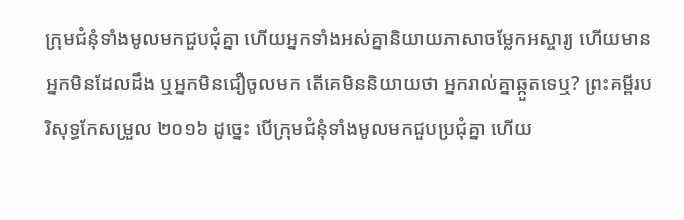ក្រុមជំនុំទាំងមូលមកជួបជុំគ្នា ហើយអ្នកទាំងអស់គ្នានិយាយភាសាចម្លែកអស្ចារ្យ ហើយមានអ្នកមិនដែលដឹង ឬអ្នកមិនជឿចូលមក តើគេមិននិយាយថា អ្នករាល់គ្នាឆ្កួតទេឬ? ព្រះគម្ពីរបរិសុទ្ធកែសម្រួល ២០១៦ ដូច្នេះ បើក្រុមជំនុំទាំងមូលមកជួបប្រជុំគ្នា ហើយ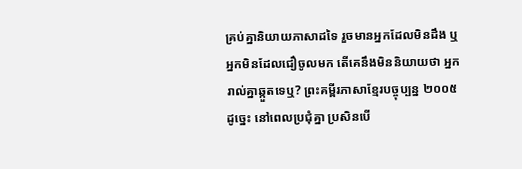គ្រប់គ្នានិយាយភាសាដទៃ រួចមានអ្នកដែលមិនដឹង ឬអ្នកមិនដែលជឿចូលមក តើគេនឹងមិននិយាយថា អ្នករាល់គ្នាឆ្កួតទេឬ? ព្រះគម្ពីរភាសាខ្មែរបច្ចុប្បន្ន ២០០៥ ដូច្នេះ នៅពេលប្រជុំគ្នា ប្រសិនបើ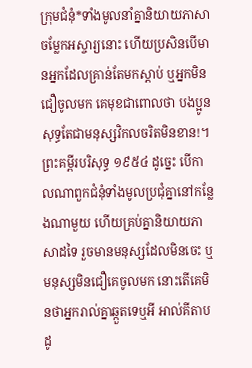ក្រុមជំនុំ*ទាំងមូលនាំគ្នានិយាយភាសាចម្លែកអស្ចារ្យនោះ ហើយប្រសិនបើមានអ្នកដែលគ្រាន់តែមកស្ដាប់ ឬអ្នកមិនជឿចូលមក គេមុខជាពោលថា បងប្អូនសុទ្ធតែជាមនុស្សវិកលចរិតមិនខាន!។ ព្រះគម្ពីរបរិសុទ្ធ ១៩៥៤ ដូច្នេះ បើកាលណាពួកជំនុំទាំងមូលប្រជុំគ្នានៅកន្លែងណាមួយ ហើយគ្រប់គ្នានិយាយភាសាដទៃ រួចមានមនុស្សដែលមិនចេះ ឬមនុស្សមិនជឿគេចូលមក នោះតើគេមិនថាអ្នករាល់គ្នាឆ្កួតទេឬអី អាល់គីតាប ដូ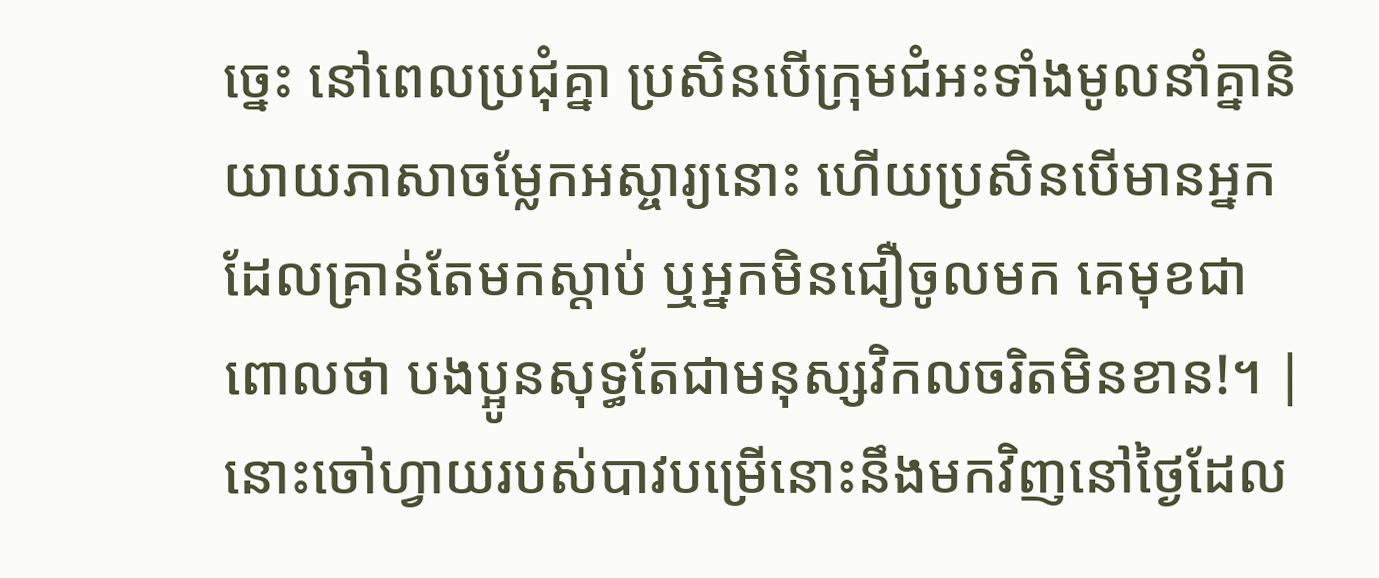ច្នេះ នៅពេលប្រជុំគ្នា ប្រសិនបើក្រុមជំអះទាំងមូលនាំគ្នានិយាយភាសាចម្លែកអស្ចារ្យនោះ ហើយប្រសិនបើមានអ្នកដែលគ្រាន់តែមកស្ដាប់ ឬអ្នកមិនជឿចូលមក គេមុខជាពោលថា បងប្អូនសុទ្ធតែជាមនុស្សវិកលចរិតមិនខាន!។ |
នោះចៅហ្វាយរបស់បាវបម្រើនោះនឹងមកវិញនៅថ្ងៃដែល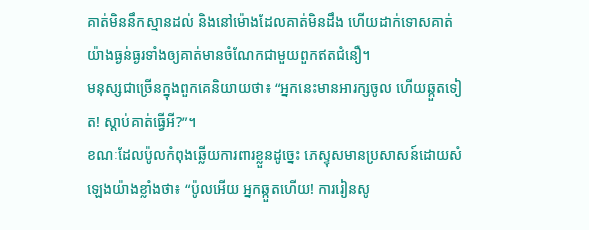គាត់មិននឹកស្មានដល់ និងនៅម៉ោងដែលគាត់មិនដឹង ហើយដាក់ទោសគាត់យ៉ាងធ្ងន់ធ្ងរទាំងឲ្យគាត់មានចំណែកជាមួយពួកឥតជំនឿ។
មនុស្សជាច្រើនក្នុងពួកគេនិយាយថា៖ “អ្នកនេះមានអារក្សចូល ហើយឆ្កួតទៀត! ស្ដាប់គាត់ធ្វើអី?”។
ខណៈដែលប៉ូលកំពុងឆ្លើយការពារខ្លួនដូច្នេះ ភេស្ទុសមានប្រសាសន៍ដោយសំឡេងយ៉ាងខ្លាំងថា៖ “ប៉ូលអើយ អ្នកឆ្កួតហើយ! ការរៀនសូ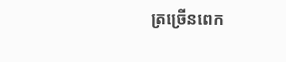ត្រច្រើនពេក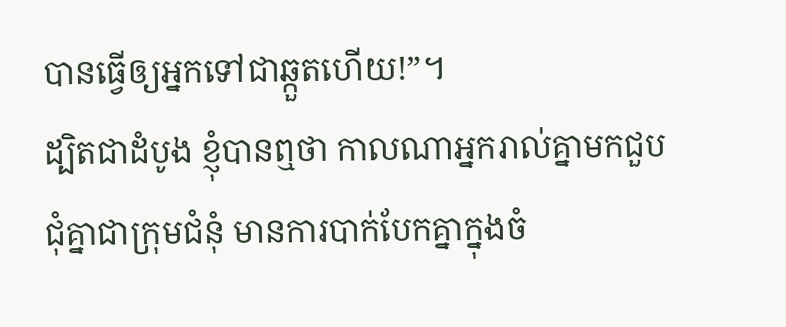បានធ្វើឲ្យអ្នកទៅជាឆ្កួតហើយ!”។
ដ្បិតជាដំបូង ខ្ញុំបានឮថា កាលណាអ្នករាល់គ្នាមកជួបជុំគ្នាជាក្រុមជំនុំ មានការបាក់បែកគ្នាក្នុងចំ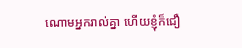ណោមអ្នករាល់គ្នា ហើយខ្ញុំក៏ជឿ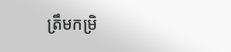ត្រឹមកម្រិ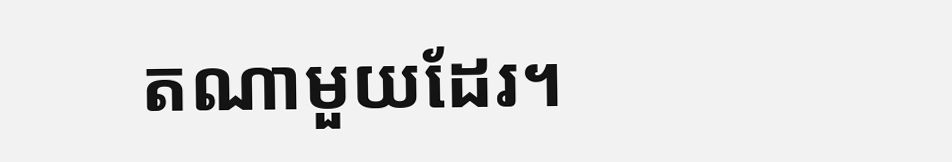តណាមួយដែរ។